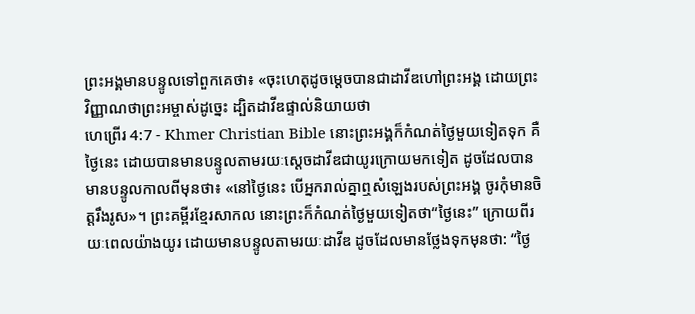ព្រះអង្គមានបន្ទូលទៅពួកគេថា៖ «ចុះហេតុដូចម្ដេចបានជាដាវីឌហៅព្រះអង្គ ដោយព្រះវិញ្ញាណថាព្រះអម្ចាស់ដូច្នេះ ដ្បិតដាវីឌផ្ទាល់និយាយថា
ហេព្រើរ 4:7 - Khmer Christian Bible នោះព្រះអង្គក៏កំណត់ថ្ងៃមួយទៀតទុក គឺថ្ងៃនេះ ដោយបានមានបន្ទូលតាមរយៈស្ដេចដាវីឌជាយូរក្រោយមកទៀត ដូចដែលបានមានបន្ទូលកាលពីមុនថា៖ «នៅថ្ងៃនេះ បើអ្នករាល់គ្នាឮសំឡេងរបស់ព្រះអង្គ ចូរកុំមានចិត្តរឹងរូស»។ ព្រះគម្ពីរខ្មែរសាកល នោះព្រះក៏កំណត់ថ្ងៃមួយទៀតថា“ថ្ងៃនេះ” ក្រោយពីរយៈពេលយ៉ាងយូរ ដោយមានបន្ទូលតាមរយៈដាវីឌ ដូចដែលមានថ្លែងទុកមុនថា: “ថ្ងៃ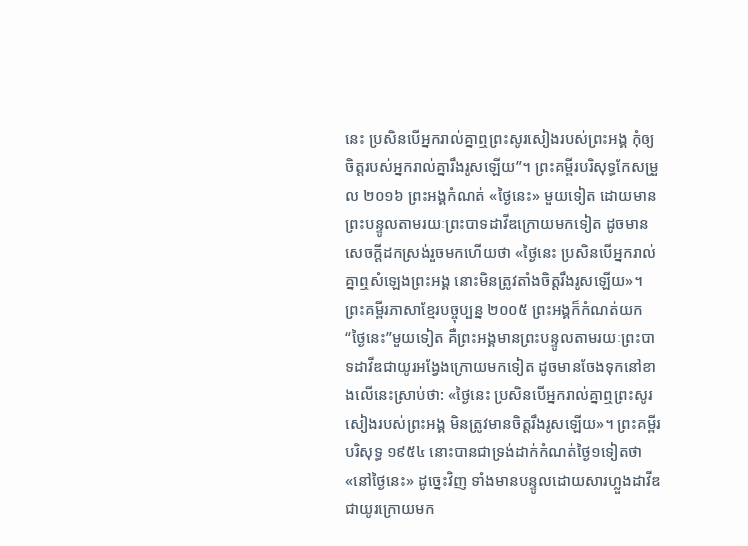នេះ ប្រសិនបើអ្នករាល់គ្នាឮព្រះសូរសៀងរបស់ព្រះអង្គ កុំឲ្យចិត្តរបស់អ្នករាល់គ្នារឹងរូសឡើយ”។ ព្រះគម្ពីរបរិសុទ្ធកែសម្រួល ២០១៦ ព្រះអង្គកំណត់ «ថ្ងៃនេះ» មួយទៀត ដោយមានព្រះបន្ទូលតាមរយៈព្រះបាទដាវីឌក្រោយមកទៀត ដូចមានសេចក្ដីដកស្រង់រួចមកហើយថា «ថ្ងៃនេះ ប្រសិនបើអ្នករាល់គ្នាឮសំឡេងព្រះអង្គ នោះមិនត្រូវតាំងចិត្តរឹងរូសឡើយ»។ ព្រះគម្ពីរភាសាខ្មែរបច្ចុប្បន្ន ២០០៥ ព្រះអង្គក៏កំណត់យក“ថ្ងៃនេះ”មួយទៀត គឺព្រះអង្គមានព្រះបន្ទូលតាមរយៈព្រះបាទដាវីឌជាយូរអង្វែងក្រោយមកទៀត ដូចមានចែងទុកនៅខាងលើនេះស្រាប់ថា: «ថ្ងៃនេះ ប្រសិនបើអ្នករាល់គ្នាឮព្រះសូរសៀងរបស់ព្រះអង្គ មិនត្រូវមានចិត្តរឹងរូសឡើយ»។ ព្រះគម្ពីរបរិសុទ្ធ ១៩៥៤ នោះបានជាទ្រង់ដាក់កំណត់ថ្ងៃ១ទៀតថា «នៅថ្ងៃនេះ» ដូច្នេះវិញ ទាំងមានបន្ទូលដោយសារហ្លួងដាវីឌ ជាយូរក្រោយមក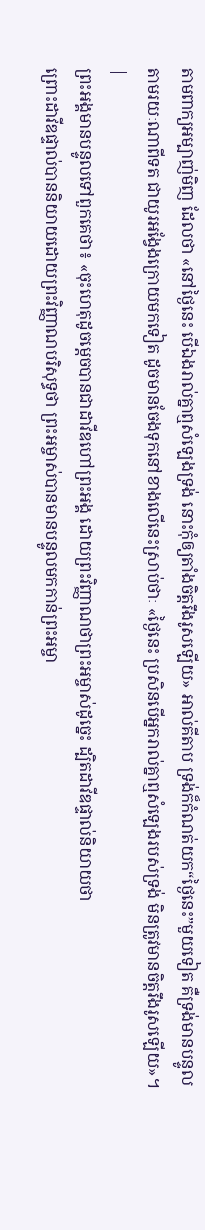តាមពាក្យអម្បាញ់មិញ ដែលថា «នៅថ្ងៃនេះ បើឯងរាល់គ្នាឮសំឡេងទ្រង់ នោះកុំឲ្យតាំងចិត្តរឹងរូសឡើយ» អាល់គីតាប ទ្រង់ក៏កំណត់យក“ថ្ងៃនេះ”មួយទៀត គឺទ្រង់មានបន្ទូលតាមរយៈណាពីទត ជាយូរអង្វែងក្រោយមកទៀត ដូចមានចែងទុកនៅខាងលើនេះស្រាប់ថាៈ «ថ្ងៃនេះ ប្រសិនបើអ្នករាល់គ្នាឮសំឡេងរបស់ទ្រង់ មិនត្រូវមានចិត្ដរឹងរូសឡើយ»។ |
ព្រះអង្គមានបន្ទូលទៅពួកគេថា៖ «ចុះហេតុដូចម្ដេចបានជាដាវីឌហៅព្រះអង្គ ដោយព្រះវិញ្ញាណថាព្រះអម្ចាស់ដូច្នេះ ដ្បិតដាវីឌផ្ទាល់និយាយថា
ព្រោះដាវីឌផ្ទាល់បាននិយាយដោយព្រះវិញ្ញាណបរិសុទ្ធថា ព្រះអម្ចាស់បានមានបន្ទូលមកកាន់ព្រះអម្ចា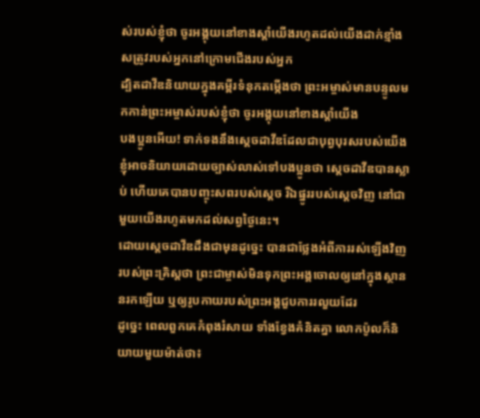ស់របស់ខ្ញុំថា ចូរអង្គុយនៅខាងស្ដាំយើងរហូតដល់យើងដាក់ខ្មាំងសត្រូវរបស់អ្នកនៅក្រោមជើងរបស់អ្នក
ដ្បិតដាវីឌនិយាយក្នុងគម្ពីរទំនុកតម្កើងថា ព្រះអម្ចាស់មានបន្ទូលមកកាន់ព្រះអម្ចាស់របស់ខ្ញុំថា ចូរអង្គុយនៅខាងស្ដាំយើង
បងប្អូនអើយ! ទាក់ទងនឹងស្ដេចដាវីឌដែលជាបុព្វបុរសរបស់យើង ខ្ញុំអាចនិយាយដោយច្បាស់លាស់ទៅបងប្អូនថា ស្ដេចដាវីឌបានស្លាប់ ហើយគេបានបញ្ចុះសពរបស់ស្ដេច រីឯផ្នូររបស់ស្ដេចវិញ នៅជាមួយយើងរហូតមកដល់សព្វថ្ងៃនេះ។
ដោយស្ដេចដាវីឌដឹងជាមុនដូច្នេះ បានជាថ្លែងអំពីការរស់ឡើងវិញរបស់ព្រះគ្រិស្ដថា ព្រះជាម្ចាស់មិនទុកព្រះអង្គចោលឲ្យនៅក្នុងស្ថាននរកឡើយ ឬឲ្យរូបកាយរបស់ព្រះអង្គជួបការរលួយដែរ
ដូច្នេះ ពេលពួកគេកំពុងរំសាយ ទាំងខ្វែងគំនិតគ្នា លោកប៉ូលក៏និយាយមួយម៉ាត់ថា៖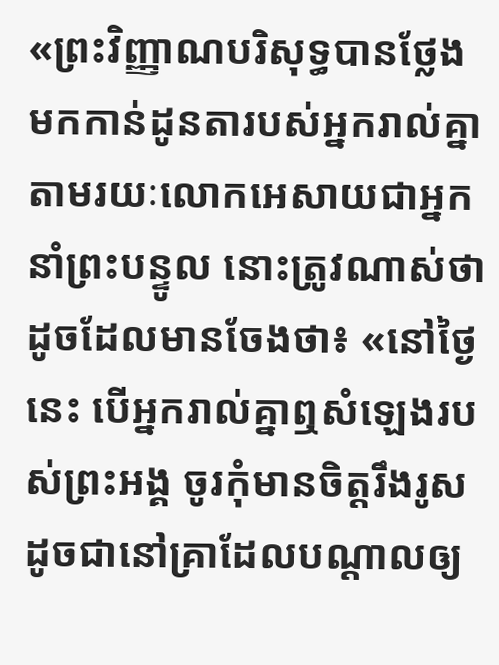«ព្រះវិញ្ញាណបរិសុទ្ធបានថ្លែងមកកាន់ដូនតារបស់អ្នករាល់គ្នាតាមរយៈលោកអេសាយជាអ្នកនាំព្រះបន្ទូល នោះត្រូវណាស់ថា
ដូចដែលមានចែងថា៖ «នៅថ្ងៃនេះ បើអ្នករាល់គ្នាឮសំឡេងរបស់ព្រះអង្គ ចូរកុំមានចិត្តរឹងរូសដូចជានៅគ្រាដែលបណ្ដាលឲ្យ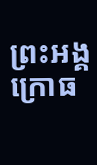ព្រះអង្គក្រោធ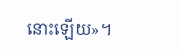នោះឡើយ»។